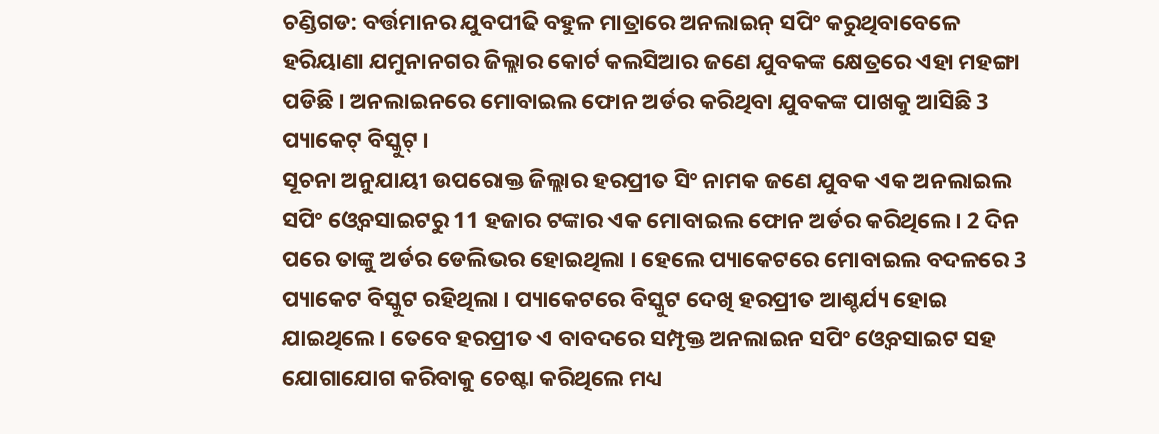ଚଣ୍ଡିଗଡ: ବର୍ତ୍ତମାନର ଯୁବପୀଢି ବହୁଳ ମାତ୍ରାରେ ଅନଲାଇନ୍ ସପିଂ କରୁଥିବାବେଳେ ହରିୟାଣା ଯମୁନାନଗର ଜିଲ୍ଲାର କୋର୍ଟ କଲସିଆର ଜଣେ ଯୁବକଙ୍କ କ୍ଷେତ୍ରରେ ଏହା ମହଙ୍ଗା ପଡିଛି । ଅନଲାଇନରେ ମୋବାଇଲ ଫୋନ ଅର୍ଡର କରିଥିବା ଯୁବକଙ୍କ ପାଖକୁ ଆସିଛି 3 ପ୍ୟାକେଟ୍ ବିସ୍କୁଟ୍ ।
ସୂଚନା ଅନୁଯାୟୀ ଉପରୋକ୍ତ ଜିଲ୍ଲାର ହରପ୍ରୀତ ସିଂ ନାମକ ଜଣେ ଯୁବକ ଏକ ଅନଲାଇଲ ସପିଂ ଓ୍ବେବସାଇଟରୁ 11 ହଜାର ଟଙ୍କାର ଏକ ମୋବାଇଲ ଫୋନ ଅର୍ଡର କରିଥିଲେ । 2 ଦିନ ପରେ ତାଙ୍କୁ ଅର୍ଡର ଡେଲିଭର ହୋଇଥିଲା । ହେଲେ ପ୍ୟାକେଟରେ ମୋବାଇଲ ବଦଳରେ 3 ପ୍ୟାକେଟ ବିସ୍କୁଟ ରହିଥିଲା । ପ୍ୟାକେଟରେ ବିସ୍କୁଟ ଦେଖି ହରପ୍ରୀତ ଆଶ୍ଚର୍ଯ୍ୟ ହୋଇ ଯାଇଥିଲେ । ତେବେ ହରପ୍ରୀତ ଏ ବାବଦରେ ସମ୍ପୃକ୍ତ ଅନଲାଇନ ସପିଂ ଓ୍ବେବସାଇଟ ସହ ଯୋଗାଯୋଗ କରିବାକୁ ଚେଷ୍ଟା କରିଥିଲେ ମଧ୍ୟ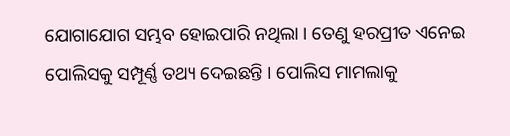ଯୋଗାଯୋଗ ସମ୍ଭବ ହୋଇପାରି ନଥିଲା । ତେଣୁ ହରପ୍ରୀତ ଏନେଇ ପୋଲିସକୁ ସମ୍ପୂର୍ଣ୍ଣ ତଥ୍ୟ ଦେଇଛନ୍ତି । ପୋଲିସ ମାମଲାକୁ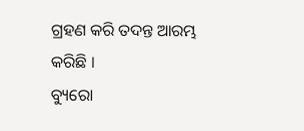ଗ୍ରହଣ କରି ତଦନ୍ତ ଆରମ୍ଭ କରିଛି ।
ବ୍ୟୁରୋ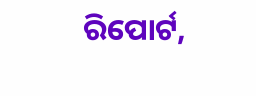ରିପୋର୍ଟ,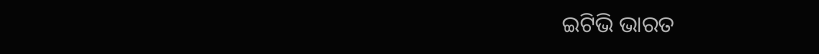ଇଟିଭି ଭାରତ